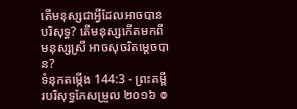តើមនុស្សជាអ្វីដែលអាចបានបរិសុទ្ធ? តើមនុស្សកើតមកពីមនុស្សស្រី អាចសុចរិតម្ដេចបាន?
ទំនុកតម្កើង 144:3 - ព្រះគម្ពីរបរិសុទ្ធកែសម្រួល ២០១៦ ៙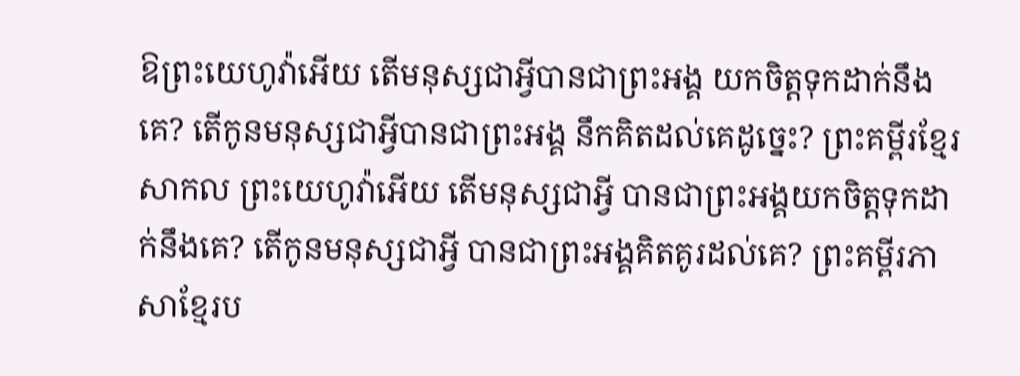ឱព្រះយេហូវ៉ាអើយ តើមនុស្សជាអ្វីបានជាព្រះអង្គ យកចិត្តទុកដាក់នឹងគេ? តើកូនមនុស្សជាអ្វីបានជាព្រះអង្គ នឹកគិតដល់គេដូច្នេះ? ព្រះគម្ពីរខ្មែរសាកល ព្រះយេហូវ៉ាអើយ តើមនុស្សជាអ្វី បានជាព្រះអង្គយកចិត្តទុកដាក់នឹងគេ? តើកូនមនុស្សជាអ្វី បានជាព្រះអង្គគិតគូរដល់គេ? ព្រះគម្ពីរភាសាខ្មែរប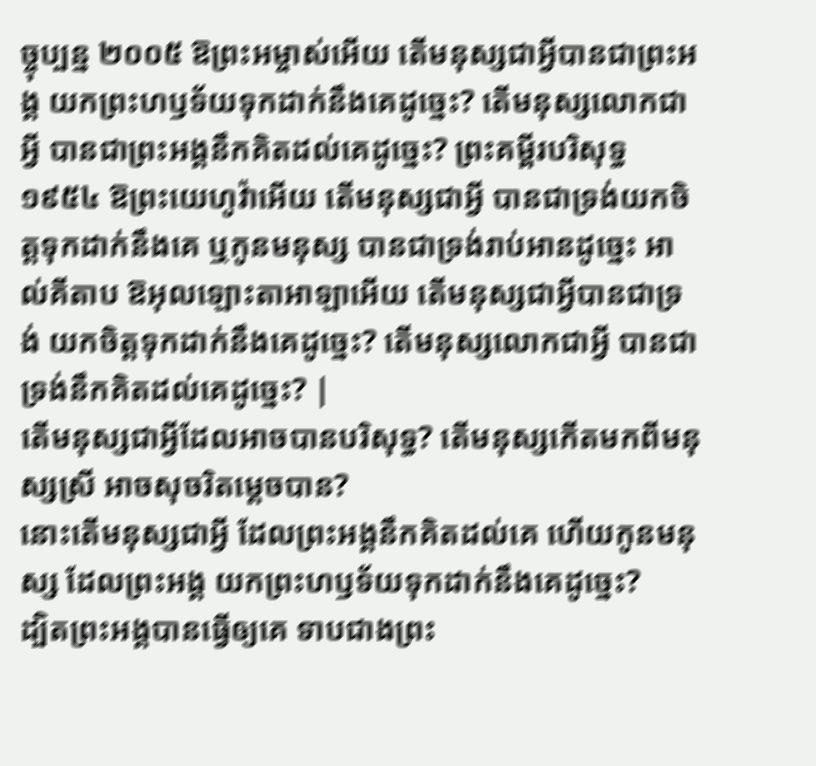ច្ចុប្បន្ន ២០០៥ ឱព្រះអម្ចាស់អើយ តើមនុស្សជាអ្វីបានជាព្រះអង្គ យកព្រះហឫទ័យទុកដាក់នឹងគេដូច្នេះ? តើមនុស្សលោកជាអ្វី បានជាព្រះអង្គនឹកគិតដល់គេដូច្នេះ? ព្រះគម្ពីរបរិសុទ្ធ ១៩៥៤ ឱព្រះយេហូវ៉ាអើយ តើមនុស្សជាអ្វី បានជាទ្រង់យកចិត្តទុកដាក់នឹងគេ ឬកូនមនុស្ស បានជាទ្រង់រាប់អានដូច្នេះ អាល់គីតាប ឱអុលឡោះតាអាឡាអើយ តើមនុស្សជាអ្វីបានជាទ្រង់ យកចិត្តទុកដាក់នឹងគេដូច្នេះ? តើមនុស្សលោកជាអ្វី បានជាទ្រង់នឹកគិតដល់គេដូច្នេះ? |
តើមនុស្សជាអ្វីដែលអាចបានបរិសុទ្ធ? តើមនុស្សកើតមកពីមនុស្សស្រី អាចសុចរិតម្ដេចបាន?
នោះតើមនុស្សជាអ្វី ដែលព្រះអង្គនឹកគិតដល់គេ ហើយកូនមនុស្ស ដែលព្រះអង្គ យកព្រះហឫទ័យទុកដាក់នឹងគេដូច្នេះ?
ដ្បិតព្រះអង្គបានធ្វើឲ្យគេ ទាបជាងព្រះ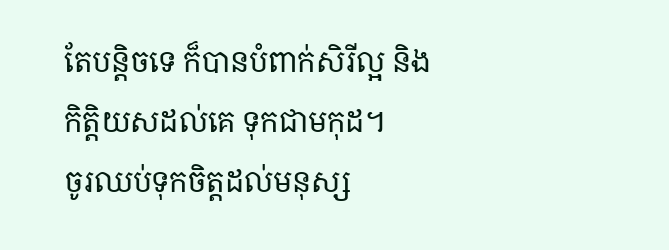តែបន្តិចទេ ក៏បានបំពាក់សិរីល្អ និងកិត្តិយសដល់គេ ទុកជាមកុដ។
ចូរឈប់ទុកចិត្តដល់មនុស្ស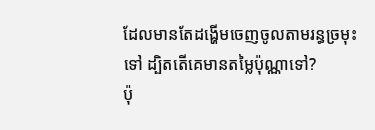ដែលមានតែដង្ហើមចេញចូលតាមរន្ធច្រមុះទៅ ដ្បិតតើគេមានតម្លៃប៉ុណ្ណាទៅ?
ប៉ុ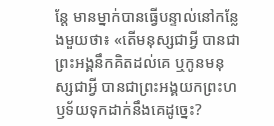ន្ដែ មានម្នាក់បានធ្វើបន្ទាល់នៅកន្លែងមួយថា៖ «តើមនុស្សជាអ្វី បានជាព្រះអង្គនឹកគិតដល់គេ ឬកូនមនុស្សជាអ្វី បានជាព្រះអង្គយកព្រះហឫទ័យទុកដាក់នឹងគេដូច្នេះ?